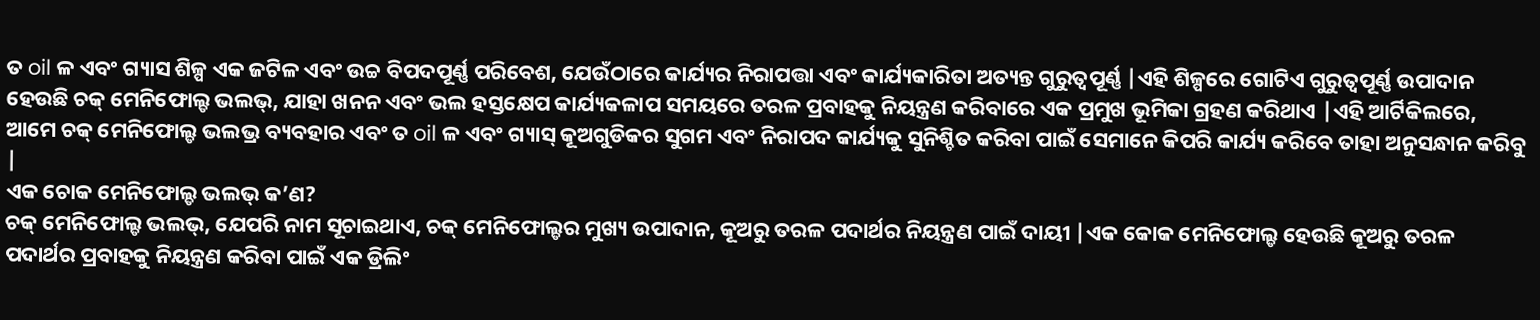ତ oil ଳ ଏବଂ ଗ୍ୟାସ ଶିଳ୍ପ ଏକ ଜଟିଳ ଏବଂ ଉଚ୍ଚ ବିପଦପୂର୍ଣ୍ଣ ପରିବେଶ, ଯେଉଁଠାରେ କାର୍ଯ୍ୟର ନିରାପତ୍ତା ଏବଂ କାର୍ଯ୍ୟକାରିତା ଅତ୍ୟନ୍ତ ଗୁରୁତ୍ୱପୂର୍ଣ୍ଣ |ଏହି ଶିଳ୍ପରେ ଗୋଟିଏ ଗୁରୁତ୍ୱପୂର୍ଣ୍ଣ ଉପାଦାନ ହେଉଛି ଚକ୍ ମେନିଫୋଲ୍ଡ ଭଲଭ୍, ଯାହା ଖନନ ଏବଂ ଭଲ ହସ୍ତକ୍ଷେପ କାର୍ଯ୍ୟକଳାପ ସମୟରେ ତରଳ ପ୍ରବାହକୁ ନିୟନ୍ତ୍ରଣ କରିବାରେ ଏକ ପ୍ରମୁଖ ଭୂମିକା ଗ୍ରହଣ କରିଥାଏ |ଏହି ଆର୍ଟିକିଲରେ, ଆମେ ଚକ୍ ମେନିଫୋଲ୍ଡ ଭଲଭ୍ର ବ୍ୟବହାର ଏବଂ ତ oil ଳ ଏବଂ ଗ୍ୟାସ୍ କୂଅଗୁଡିକର ସୁଗମ ଏବଂ ନିରାପଦ କାର୍ଯ୍ୟକୁ ସୁନିଶ୍ଚିତ କରିବା ପାଇଁ ସେମାନେ କିପରି କାର୍ଯ୍ୟ କରିବେ ତାହା ଅନୁସନ୍ଧାନ କରିବୁ |
ଏକ ଚୋକ ମେନିଫୋଲ୍ଡ ଭଲଭ୍ କ’ଣ?
ଚକ୍ ମେନିଫୋଲ୍ଡ ଭଲଭ୍, ଯେପରି ନାମ ସୂଚାଇଥାଏ, ଚକ୍ ମେନିଫୋଲ୍ଡର ମୁଖ୍ୟ ଉପାଦାନ, କୂଅରୁ ତରଳ ପଦାର୍ଥର ନିୟନ୍ତ୍ରଣ ପାଇଁ ଦାୟୀ |ଏକ କୋକ ମେନିଫୋଲ୍ଡ ହେଉଛି କୂଅରୁ ତରଳ ପଦାର୍ଥର ପ୍ରବାହକୁ ନିୟନ୍ତ୍ରଣ କରିବା ପାଇଁ ଏକ ଡ୍ରିଲିଂ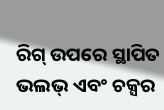ରିଗ୍ ଉପରେ ସ୍ଥାପିତ ଭଲଭ୍ ଏବଂ ଚକ୍ସର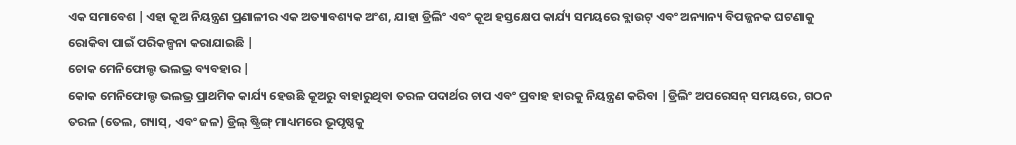ଏକ ସମାବେଶ |ଏହା କୂଅ ନିୟନ୍ତ୍ରଣ ପ୍ରଣାଳୀର ଏକ ଅତ୍ୟାବଶ୍ୟକ ଅଂଶ, ଯାହା ଡ୍ରିଲିଂ ଏବଂ କୂଅ ହସ୍ତକ୍ଷେପ କାର୍ଯ୍ୟ ସମୟରେ ବ୍ଲାଉଟ୍ ଏବଂ ଅନ୍ୟାନ୍ୟ ବିପଜ୍ଜନକ ଘଟଣାକୁ ରୋକିବା ପାଇଁ ପରିକଳ୍ପନା କରାଯାଇଛି |
ଚୋକ ମେନିଫୋଲ୍ଡ ଭଲଭ୍ର ବ୍ୟବହାର |
କୋକ ମେନିଫୋଲ୍ଡ ଭଲଭ୍ର ପ୍ରାଥମିକ କାର୍ଯ୍ୟ ହେଉଛି କୂଅରୁ ବାହାରୁଥିବା ତରଳ ପଦାର୍ଥର ଚାପ ଏବଂ ପ୍ରବାହ ହାରକୁ ନିୟନ୍ତ୍ରଣ କରିବା |ଡ୍ରିଲିଂ ଅପରେସନ୍ ସମୟରେ, ଗଠନ ତରଳ (ତେଲ, ଗ୍ୟାସ୍, ଏବଂ ଜଳ) ଡ୍ରିଲ୍ ଷ୍ଟ୍ରିଙ୍ଗ୍ ମାଧ୍ୟମରେ ଭୂପୃଷ୍ଠକୁ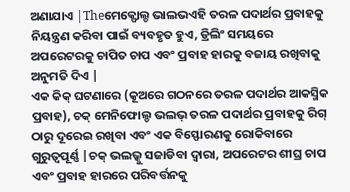ଅଣାଯାଏ |Theମେକ୍ଫୋଲ୍ଡ ଭାଲଭଏହି ତରଳ ପଦାର୍ଥର ପ୍ରବାହକୁ ନିୟନ୍ତ୍ରଣ କରିବା ପାଇଁ ବ୍ୟବହୃତ ହୁଏ, ଡ୍ରିଲିଂ ସମୟରେ ଅପରେଟରକୁ ଚାପିତ ଚାପ ଏବଂ ପ୍ରବାହ ହାରକୁ ବଜାୟ ରଖିବାକୁ ଅନୁମତି ଦିଏ |
ଏକ କିକ୍ ଘଟଣାରେ (କୂଅରେ ଗଠନରେ ତରଳ ପଦାର୍ଥର ଆକସ୍ମିକ ପ୍ରବାହ), ଚକ୍ ମେନିଫୋଲ୍ଡ ଭଲଭ୍ ତରଳ ପଦାର୍ଥର ପ୍ରବାହକୁ ରିଗ୍ ଠାରୁ ଦୂରେଇ ରଖିବା ଏବଂ ଏକ ବିସ୍ଫୋରଣକୁ ରୋକିବାରେ ଗୁରୁତ୍ୱପୂର୍ଣ୍ଣ |ଚକ୍ ଭଲଭ୍କୁ ସଜାଡିବା ଦ୍ୱାରା, ଅପରେଟର ଶୀଘ୍ର ଚାପ ଏବଂ ପ୍ରବାହ ହାରରେ ପରିବର୍ତ୍ତନକୁ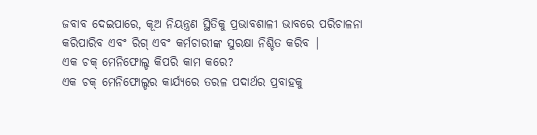ଜବାବ ଦେଇପାରେ, କୂଅ ନିୟନ୍ତ୍ରଣ ସ୍ଥିତିକୁ ପ୍ରଭାବଶାଳୀ ଭାବରେ ପରିଚାଳନା କରିପାରିବ ଏବଂ ରିଗ୍ ଏବଂ କର୍ମଚାରୀଙ୍କ ସୁରକ୍ଷା ନିଶ୍ଚିତ କରିବ |
ଏକ ଚକ୍ ମେନିଫୋଲ୍ଡ କିପରି କାମ କରେ?
ଏକ ଚକ୍ ମେନିଫୋଲ୍ଡର କାର୍ଯ୍ୟରେ ତରଳ ପଦାର୍ଥର ପ୍ରବାହକୁ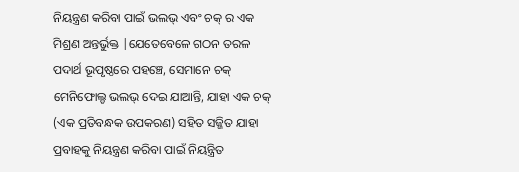ନିୟନ୍ତ୍ରଣ କରିବା ପାଇଁ ଭଲଭ୍ ଏବଂ ଚକ୍ ର ଏକ ମିଶ୍ରଣ ଅନ୍ତର୍ଭୁକ୍ତ |ଯେତେବେଳେ ଗଠନ ତରଳ ପଦାର୍ଥ ଭୂପୃଷ୍ଠରେ ପହଞ୍ଚେ, ସେମାନେ ଚକ୍ ମେନିଫୋଲ୍ଡ ଭଲଭ୍ ଦେଇ ଯାଆନ୍ତି, ଯାହା ଏକ ଚକ୍ (ଏକ ପ୍ରତିବନ୍ଧକ ଉପକରଣ) ସହିତ ସଜ୍ଜିତ ଯାହା ପ୍ରବାହକୁ ନିୟନ୍ତ୍ରଣ କରିବା ପାଇଁ ନିୟନ୍ତ୍ରିତ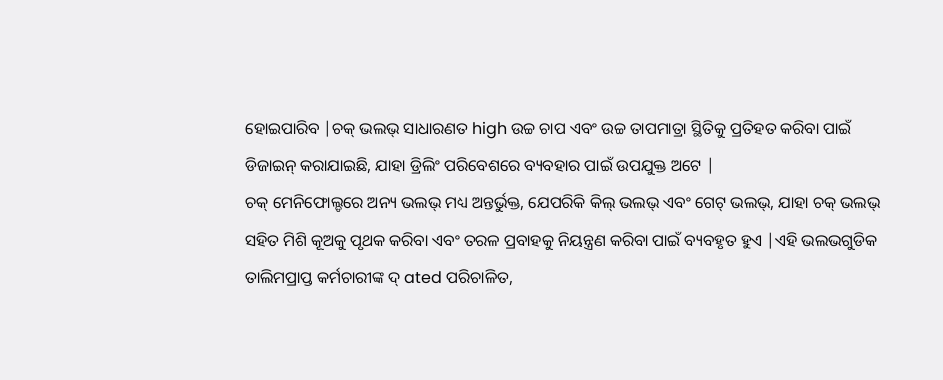ହୋଇପାରିବ |ଚକ୍ ଭଲଭ୍ ସାଧାରଣତ high ଉଚ୍ଚ ଚାପ ଏବଂ ଉଚ୍ଚ ତାପମାତ୍ରା ସ୍ଥିତିକୁ ପ୍ରତିହତ କରିବା ପାଇଁ ଡିଜାଇନ୍ କରାଯାଇଛି, ଯାହା ଡ୍ରିଲିଂ ପରିବେଶରେ ବ୍ୟବହାର ପାଇଁ ଉପଯୁକ୍ତ ଅଟେ |
ଚକ୍ ମେନିଫୋଲ୍ଡରେ ଅନ୍ୟ ଭଲଭ୍ ମଧ୍ୟ ଅନ୍ତର୍ଭୁକ୍ତ, ଯେପରିକି କିଲ୍ ଭଲଭ୍ ଏବଂ ଗେଟ୍ ଭଲଭ୍, ଯାହା ଚକ୍ ଭଲଭ୍ ସହିତ ମିଶି କୂଅକୁ ପୃଥକ କରିବା ଏବଂ ତରଳ ପ୍ରବାହକୁ ନିୟନ୍ତ୍ରଣ କରିବା ପାଇଁ ବ୍ୟବହୃତ ହୁଏ |ଏହି ଭଲଭଗୁଡିକ ତାଲିମପ୍ରାପ୍ତ କର୍ମଚାରୀଙ୍କ ଦ୍ ated ପରିଚାଳିତ,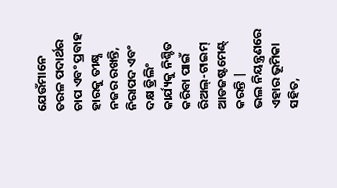ଯେଉଁମାନେ ତରଳ ପଦାର୍ଥର ଚାପ ଏବଂ ପ୍ରବାହ ହାରକୁ ତୀକ୍ଷ୍ଣ ନଜର ରଖନ୍ତି, ନିରାପଦ ଏବଂ ଦକ୍ଷ ଡ୍ରିଲିଂ କାର୍ଯ୍ୟକୁ ନିଶ୍ଚିତ କରିବା ପାଇଁ ରିଅଲ୍-ଟାଇମ୍ ଆଡଜଷ୍ଟମେଣ୍ଟ୍ କରନ୍ତି |
ଭଲ ନିୟନ୍ତ୍ରଣରେ ଏହାର ଭୂମିକା ସହିତ,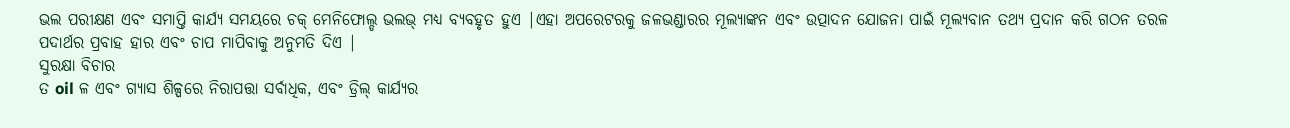ଭଲ ପରୀକ୍ଷଣ ଏବଂ ସମାପ୍ତି କାର୍ଯ୍ୟ ସମୟରେ ଚକ୍ ମେନିଫୋଲ୍ଡ ଭଲଭ୍ ମଧ୍ୟ ବ୍ୟବହୃତ ହୁଏ |ଏହା ଅପରେଟରକୁ ଜଳଭଣ୍ଡାରର ମୂଲ୍ୟାଙ୍କନ ଏବଂ ଉତ୍ପାଦନ ଯୋଜନା ପାଇଁ ମୂଲ୍ୟବାନ ତଥ୍ୟ ପ୍ରଦାନ କରି ଗଠନ ତରଳ ପଦାର୍ଥର ପ୍ରବାହ ହାର ଏବଂ ଚାପ ମାପିବାକୁ ଅନୁମତି ଦିଏ |
ସୁରକ୍ଷା ବିଚାର
ତ oil ଳ ଏବଂ ଗ୍ୟାସ ଶିଳ୍ପରେ ନିରାପତ୍ତା ସର୍ବାଧିକ, ଏବଂ ଡ୍ରିଲ୍ କାର୍ଯ୍ୟର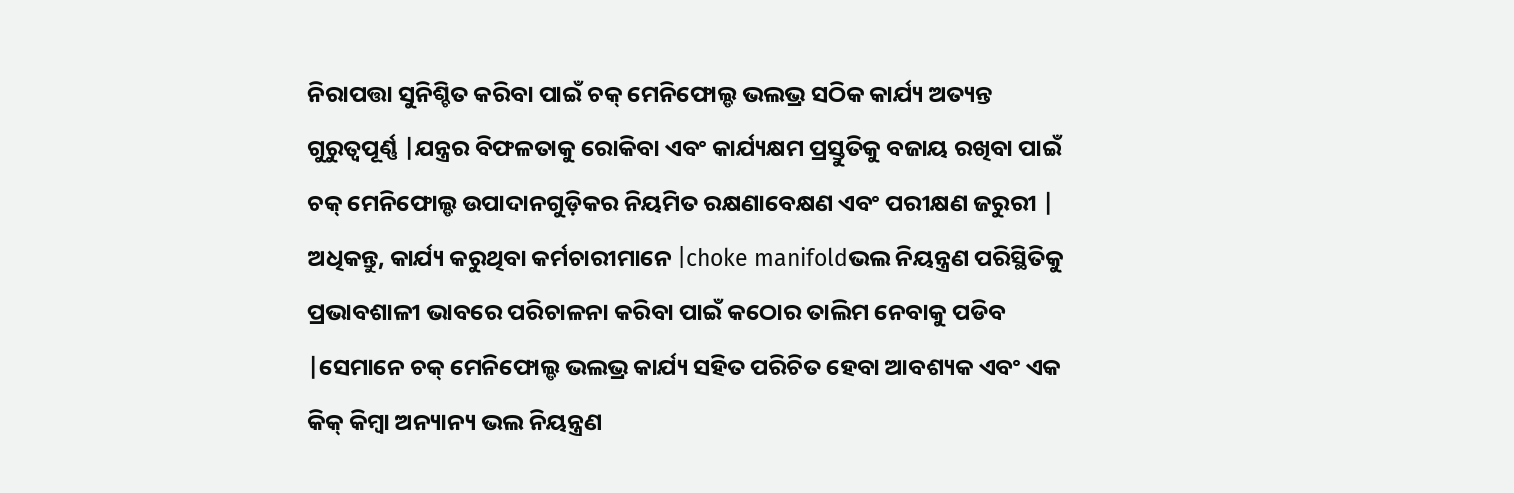ନିରାପତ୍ତା ସୁନିଶ୍ଚିତ କରିବା ପାଇଁ ଚକ୍ ମେନିଫୋଲ୍ଡ ଭଲଭ୍ର ସଠିକ କାର୍ଯ୍ୟ ଅତ୍ୟନ୍ତ ଗୁରୁତ୍ୱପୂର୍ଣ୍ଣ |ଯନ୍ତ୍ରର ବିଫଳତାକୁ ରୋକିବା ଏବଂ କାର୍ଯ୍ୟକ୍ଷମ ପ୍ରସ୍ତୁତିକୁ ବଜାୟ ରଖିବା ପାଇଁ ଚକ୍ ମେନିଫୋଲ୍ଡ ଉପାଦାନଗୁଡ଼ିକର ନିୟମିତ ରକ୍ଷଣାବେକ୍ଷଣ ଏବଂ ପରୀକ୍ଷଣ ଜରୁରୀ |
ଅଧିକନ୍ତୁ, କାର୍ଯ୍ୟ କରୁଥିବା କର୍ମଚାରୀମାନେ |choke manifoldଭଲ ନିୟନ୍ତ୍ରଣ ପରିସ୍ଥିତିକୁ ପ୍ରଭାବଶାଳୀ ଭାବରେ ପରିଚାଳନା କରିବା ପାଇଁ କଠୋର ତାଲିମ ନେବାକୁ ପଡିବ |ସେମାନେ ଚକ୍ ମେନିଫୋଲ୍ଡ ଭଲଭ୍ର କାର୍ଯ୍ୟ ସହିତ ପରିଚିତ ହେବା ଆବଶ୍ୟକ ଏବଂ ଏକ କିକ୍ କିମ୍ବା ଅନ୍ୟାନ୍ୟ ଭଲ ନିୟନ୍ତ୍ରଣ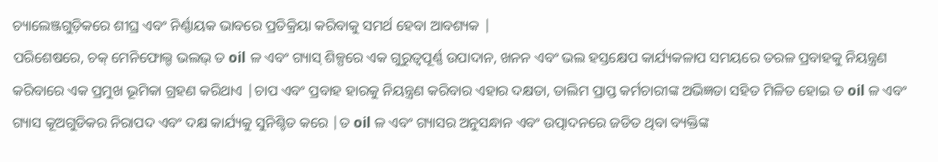ଚ୍ୟାଲେଞ୍ଜଗୁଡ଼ିକରେ ଶୀଘ୍ର ଏବଂ ନିର୍ଣ୍ଣାୟକ ଭାବରେ ପ୍ରତିକ୍ରିୟା କରିବାକୁ ସମର୍ଥ ହେବା ଆବଶ୍ୟକ |
ପରିଶେଷରେ, ଚକ୍ ମେନିଫୋଲ୍ଡ ଭଲଭ୍ ତ oil ଳ ଏବଂ ଗ୍ୟାସ୍ ଶିଳ୍ପରେ ଏକ ଗୁରୁତ୍ୱପୂର୍ଣ୍ଣ ଉପାଦାନ, ଖନନ ଏବଂ ଭଲ ହସ୍ତକ୍ଷେପ କାର୍ଯ୍ୟକଳାପ ସମୟରେ ତରଳ ପ୍ରବାହକୁ ନିୟନ୍ତ୍ରଣ କରିବାରେ ଏକ ପ୍ରମୁଖ ଭୂମିକା ଗ୍ରହଣ କରିଥାଏ |ଚାପ ଏବଂ ପ୍ରବାହ ହାରକୁ ନିୟନ୍ତ୍ରଣ କରିବାର ଏହାର ଦକ୍ଷତା, ତାଲିମ ପ୍ରାପ୍ତ କର୍ମଚାରୀଙ୍କ ଅଭିଜ୍ଞତା ସହିତ ମିଳିତ ହୋଇ ତ oil ଳ ଏବଂ ଗ୍ୟାସ କୂଅଗୁଡିକର ନିରାପଦ ଏବଂ ଦକ୍ଷ କାର୍ଯ୍ୟକୁ ସୁନିଶ୍ଚିତ କରେ |ତ oil ଳ ଏବଂ ଗ୍ୟାସର ଅନୁସନ୍ଧାନ ଏବଂ ଉତ୍ପାଦନରେ ଜଡିତ ଥିବା ବ୍ୟକ୍ତିଙ୍କ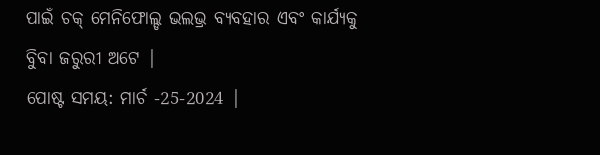ପାଇଁ ଚକ୍ ମେନିଫୋଲ୍ଡ ଭଲଭ୍ର ବ୍ୟବହାର ଏବଂ କାର୍ଯ୍ୟକୁ ବୁିବା ଜରୁରୀ ଅଟେ |
ପୋଷ୍ଟ ସମୟ: ମାର୍ଚ -25-2024 |